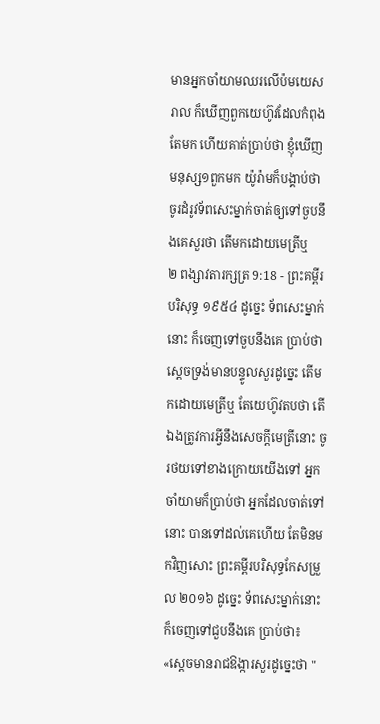មានអ្នកចាំយាមឈរលើប៉មយេសរាល ក៏ឃើញពួកយេហ៊ូវដែលកំពុងតែមក ហើយគាត់ប្រាប់ថា ខ្ញុំឃើញមនុស្ស១ពួកមក យ៉ូរ៉ាមក៏បង្គាប់ថា ចូរដំរូវទ័ពសេះម្នាក់ចាត់ឲ្យទៅចួបនឹងគេសួរថា តើមកដោយមេត្រីឬ
២ ពង្សាវតារក្សត្រ 9:18 - ព្រះគម្ពីរបរិសុទ្ធ ១៩៥៤ ដូច្នេះ ទ័ពសេះម្នាក់នោះ ក៏ចេញទៅចួបនឹងគេ ប្រាប់ថា ស្តេចទ្រង់មានបន្ទូលសួរដូច្នេះ តើមកដោយមេត្រីឬ តែយេហ៊ូវតបថា តើឯងត្រូវការអ្វីនឹងសេចក្ដីមេត្រីនោះ ចូរថយទៅខាងក្រោយយើងទៅ អ្នកចាំយាមក៏ប្រាប់ថា អ្នកដែលចាត់ទៅនោះ បានទៅដល់គេហើយ តែមិនមកវិញសោះ ព្រះគម្ពីរបរិសុទ្ធកែសម្រួល ២០១៦ ដូច្នេះ ទ័ពសេះម្នាក់នោះក៏ចេញទៅជួបនឹងគេ ប្រាប់ថា៖ «ស្ដេចមានរាជឱង្ការសួរដូច្នេះថា "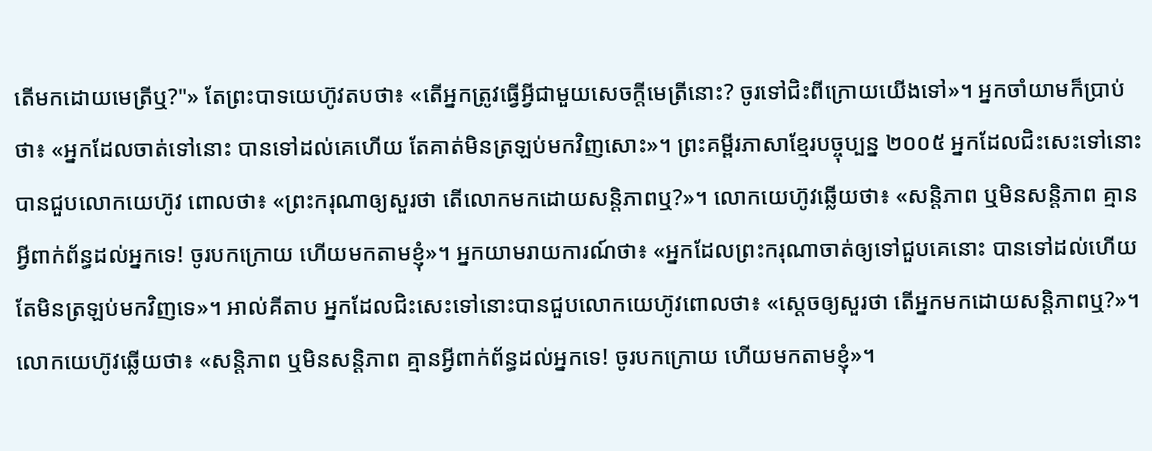តើមកដោយមេត្រីឬ?"» តែព្រះបាទយេហ៊ូវតបថា៖ «តើអ្នកត្រូវធ្វើអ្វីជាមួយសេចក្ដីមេត្រីនោះ? ចូរទៅជិះពីក្រោយយើងទៅ»។ អ្នកចាំយាមក៏ប្រាប់ថា៖ «អ្នកដែលចាត់ទៅនោះ បានទៅដល់គេហើយ តែគាត់មិនត្រឡប់មកវិញសោះ»។ ព្រះគម្ពីរភាសាខ្មែរបច្ចុប្បន្ន ២០០៥ អ្នកដែលជិះសេះទៅនោះបានជួបលោកយេហ៊ូវ ពោលថា៖ «ព្រះករុណាឲ្យសួរថា តើលោកមកដោយសន្តិភាពឬ?»។ លោកយេហ៊ូវឆ្លើយថា៖ «សន្តិភាព ឬមិនសន្តិភាព គ្មានអ្វីពាក់ព័ន្ធដល់អ្នកទេ! ចូរបកក្រោយ ហើយមកតាមខ្ញុំ»។ អ្នកយាមរាយការណ៍ថា៖ «អ្នកដែលព្រះករុណាចាត់ឲ្យទៅជួបគេនោះ បានទៅដល់ហើយ តែមិនត្រឡប់មកវិញទេ»។ អាល់គីតាប អ្នកដែលជិះសេះទៅនោះបានជួបលោកយេហ៊ូវពោលថា៖ «ស្តេចឲ្យសួរថា តើអ្នកមកដោយសន្តិភាពឬ?»។ លោកយេហ៊ូវឆ្លើយថា៖ «សន្តិភាព ឬមិនសន្តិភាព គ្មានអ្វីពាក់ព័ន្ធដល់អ្នកទេ! ចូរបកក្រោយ ហើយមកតាមខ្ញុំ»។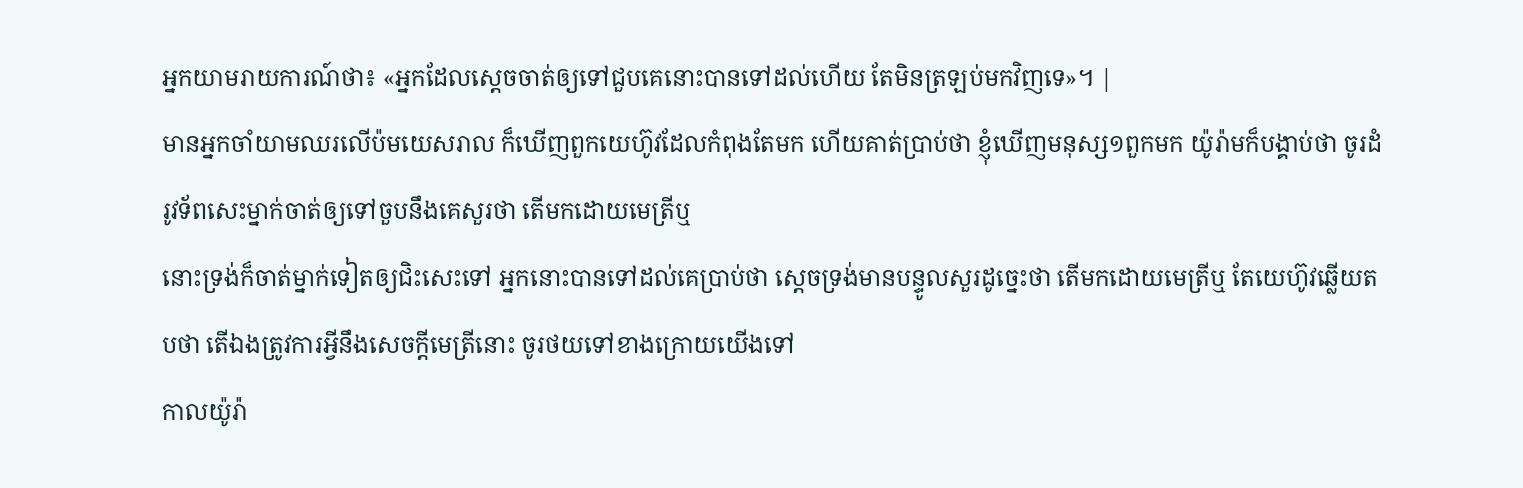អ្នកយាមរាយការណ៍ថា៖ «អ្នកដែលស្តេចចាត់ឲ្យទៅជួបគេនោះបានទៅដល់ហើយ តែមិនត្រឡប់មកវិញទេ»។ |
មានអ្នកចាំយាមឈរលើប៉មយេសរាល ក៏ឃើញពួកយេហ៊ូវដែលកំពុងតែមក ហើយគាត់ប្រាប់ថា ខ្ញុំឃើញមនុស្ស១ពួកមក យ៉ូរ៉ាមក៏បង្គាប់ថា ចូរដំរូវទ័ពសេះម្នាក់ចាត់ឲ្យទៅចួបនឹងគេសួរថា តើមកដោយមេត្រីឬ
នោះទ្រង់ក៏ចាត់ម្នាក់ទៀតឲ្យជិះសេះទៅ អ្នកនោះបានទៅដល់គេប្រាប់ថា ស្តេចទ្រង់មានបន្ទូលសួរដូច្នេះថា តើមកដោយមេត្រីឬ តែយេហ៊ូវឆ្លើយតបថា តើឯងត្រូវការអ្វីនឹងសេចក្ដីមេត្រីនោះ ចូរថយទៅខាងក្រោយយើងទៅ
កាលយ៉ូរ៉ា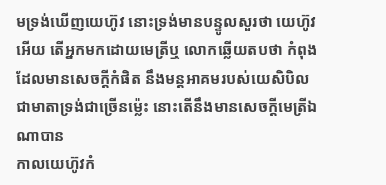មទ្រង់ឃើញយេហ៊ូវ នោះទ្រង់មានបន្ទូលសួរថា យេហ៊ូវអើយ តើអ្នកមកដោយមេត្រីឬ លោកឆ្លើយតបថា កំពុងដែលមានសេចក្ដីកំផិត នឹងមន្តអាគមរបស់យេសិបិល ជាមាតាទ្រង់ជាច្រើនម៉្លេះ នោះតើនឹងមានសេចក្ដីមេត្រីឯណាបាន
កាលយេហ៊ូវកំ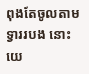ពុងតែចូលតាមទ្វាររបង នោះយេ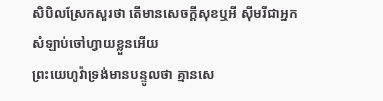សិបិលស្រែកសួរថា តើមានសេចក្ដីសុខឬអី ស៊ីមរីជាអ្នកសំឡាប់ចៅហ្វាយខ្លួនអើយ
ព្រះយេហូវ៉ាទ្រង់មានបន្ទូលថា គ្មានសេ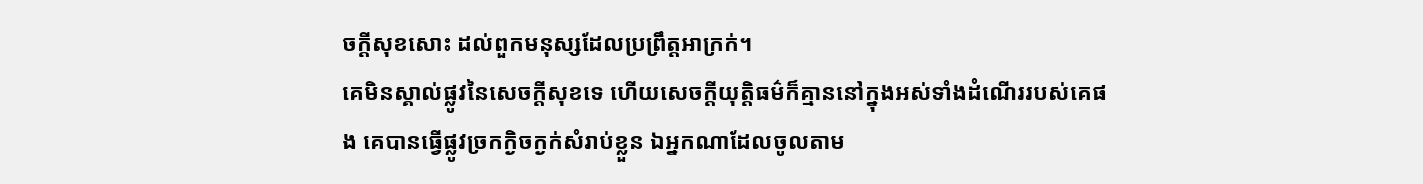ចក្ដីសុខសោះ ដល់ពួកមនុស្សដែលប្រព្រឹត្តអាក្រក់។
គេមិនស្គាល់ផ្លូវនៃសេចក្ដីសុខទេ ហើយសេចក្ដីយុត្តិធម៌ក៏គ្មាននៅក្នុងអស់ទាំងដំណើររបស់គេផង គេបានធ្វើផ្លូវច្រកក្ងិចក្ងក់សំរាប់ខ្លួន ឯអ្នកណាដែលចូលតាម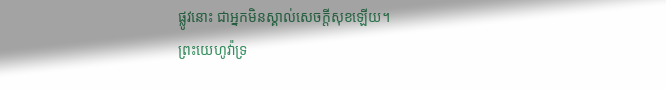ផ្លូវនោះ ជាអ្នកមិនស្គាល់សេចក្ដីសុខឡើយ។
ព្រះយេហូវ៉ាទ្រ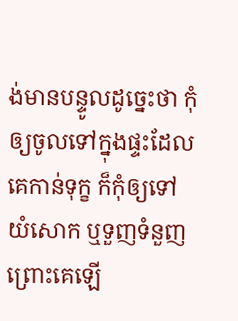ង់មានបន្ទូលដូច្នេះថា កុំឲ្យចូលទៅក្នុងផ្ទះដែលគេកាន់ទុក្ខ ក៏កុំឲ្យទៅយំសោក ឬទួញទំនួញព្រោះគេឡើ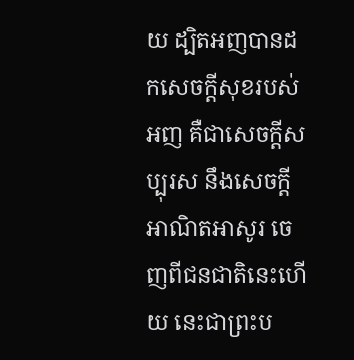យ ដ្បិតអញបានដកសេចក្ដីសុខរបស់អញ គឺជាសេចក្ដីសប្បុរស នឹងសេចក្ដីអាណិតអាសូរ ចេញពីជនជាតិនេះហើយ នេះជាព្រះប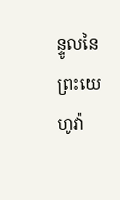ន្ទូលនៃព្រះយេហូវ៉ា